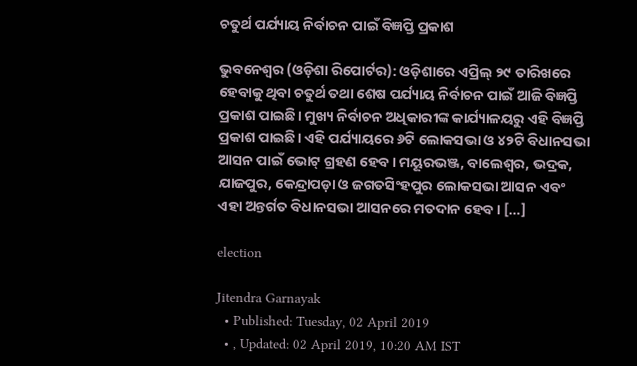ଚତୁର୍ଥ ପର୍ଯ୍ୟାୟ ନିର୍ବାଚନ ପାଇଁ ବିଜ୍ଞପ୍ତି ପ୍ରକାଶ

ଭୁବନେଶ୍ୱର (ଓଡ଼ିଶା ରିପୋର୍ଟର): ଓଡ଼ିଶାରେ ଏପ୍ରିଲ୍ ୨୯ ତାରିଖରେ ହେବାକୁ ଥିବା ଚତୁର୍ଥ ତଥା ଶେଷ ପର୍ଯ୍ୟାୟ ନିର୍ବାଚନ ପାଇଁ ଆଜି ବିଜ୍ଞପ୍ତି ପ୍ରକାଶ ପାଇଛି। ମୁଖ୍ୟ ନିର୍ବାଚନ ଅଧିକାରୀଙ୍କ କାର୍ଯ୍ୟାଳୟରୁ ଏହି ବିଜ୍ଞପ୍ତି ପ୍ରକାଶ ପାଇଛି। ଏହି ପର୍ଯ୍ୟାୟରେ ୬ଟି ଲୋକସଭା ଓ ୪୨ଟି ବିଧାନସଭା ଆସନ ପାଇଁ ଭୋଟ୍ ଗ୍ରହଣ ହେବ। ମୟୂରଭଞ୍ଜ, ବାଲେଶ୍ୱର, ଭଦ୍ରକ, ଯାଜପୁର, କେନ୍ଦ୍ରାପଡ଼ା ଓ ଜଗତସିଂହପୁର ଲୋକସଭା ଆସନ ଏବଂ ଏହା ଅନ୍ତର୍ଗତ ବିଧାନସଭା ଆସନରେ ମତଦାନ ହେବ। […]

election

Jitendra Garnayak
  • Published: Tuesday, 02 April 2019
  • , Updated: 02 April 2019, 10:20 AM IST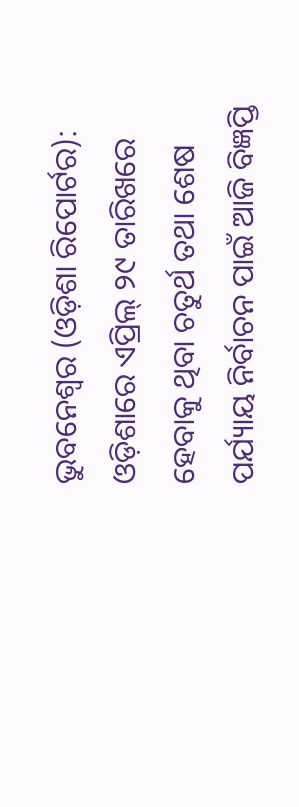ଭୁବନେଶ୍ୱର (ଓଡ଼ିଶା ରିପୋର୍ଟର): ଓଡ଼ିଶାରେ ଏପ୍ରିଲ୍ ୨୯ ତାରିଖରେ ହେବାକୁ ଥିବା ଚତୁର୍ଥ ତଥା ଶେଷ ପର୍ଯ୍ୟାୟ ନିର୍ବାଚନ ପାଇଁ ଆଜି ବିଜ୍ଞପ୍ତି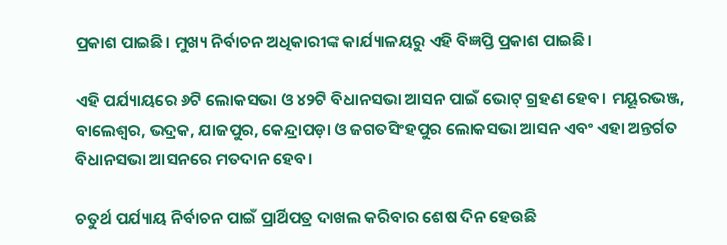ପ୍ରକାଶ ପାଇଛି। ମୁଖ୍ୟ ନିର୍ବାଚନ ଅଧିକାରୀଙ୍କ କାର୍ଯ୍ୟାଳୟରୁ ଏହି ବିଜ୍ଞପ୍ତି ପ୍ରକାଶ ପାଇଛି।

ଏହି ପର୍ଯ୍ୟାୟରେ ୬ଟି ଲୋକସଭା ଓ ୪୨ଟି ବିଧାନସଭା ଆସନ ପାଇଁ ଭୋଟ୍ ଗ୍ରହଣ ହେବ। ମୟୂରଭଞ୍ଜ, ବାଲେଶ୍ୱର, ଭଦ୍ରକ, ଯାଜପୁର, କେନ୍ଦ୍ରାପଡ଼ା ଓ ଜଗତସିଂହପୁର ଲୋକସଭା ଆସନ ଏବଂ ଏହା ଅନ୍ତର୍ଗତ ବିଧାନସଭା ଆସନରେ ମତଦାନ ହେବ।

ଚତୁର୍ଥ ପର୍ଯ୍ୟାୟ ନିର୍ବାଚନ ପାଇଁ ପ୍ରାର୍ଥିପତ୍ର ଦାଖଲ କରିବାର ଶେଷ ଦିନ ହେଉଛି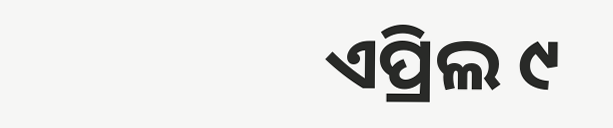ଏପ୍ରିଲ ୯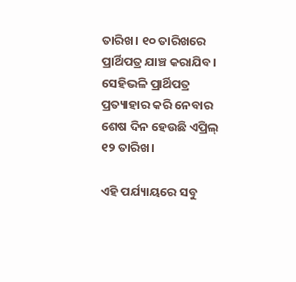ତାରିଖ। ୧୦ ତାରିଖରେ ପ୍ରାର୍ଥିପତ୍ର ଯାଞ୍ଚ କରାଯିବ। ସେହିଭଳି ପ୍ରାର୍ଥିପତ୍ର ପ୍ରତ୍ୟାହାର କରି ନେବାର ଶେଷ ଦିନ ହେଉଛି ଏପ୍ରିଲ୍ ୧୨ ତାରିଖ।

ଏହି ପର୍ଯ୍ୟାୟରେ ସବୁ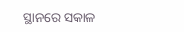ସ୍ଥାନରେ ସକାଳ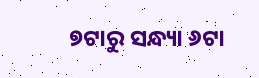୭ଟାରୁ ସନ୍ଧ୍ୟା ୬ଟା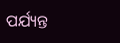ପର୍ଯ୍ୟନ୍ତ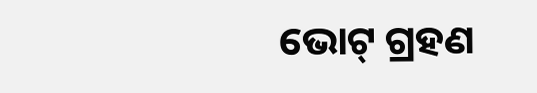ଭୋଟ୍ ଗ୍ରହଣ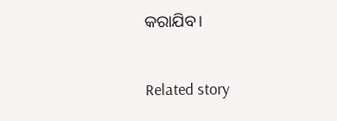କରାଯିବ।

Related story